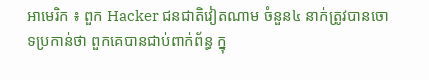អាមេរិក ៖ ពួក Hacker ជនជាតិវៀតណាម ចំនួន៤ នាក់ត្រូវបានចោទប្រកាន់ថា ពួកគេបានជាប់ពាក់ព័ន្ធ ក្នុ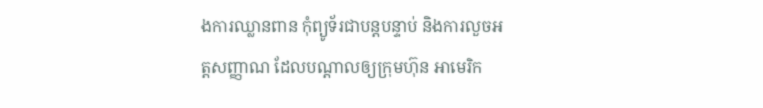ងការឈ្លានពាន កុំព្យូទ័រជាបន្តបន្ទាប់ និងការលួចអត្តសញ្ញាណ ដែលបណ្តាលឲ្យក្រុមហ៊ុន អាមេរិក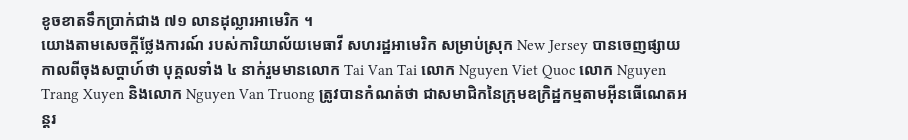ខូចខាតទឹកប្រាក់ជាង ៧១ លានដុល្លារអាមេរិក ។
យោងតាមសេចក្តីថ្លែងការណ៍ របស់ការិយាល័យមេធាវី សហរដ្ឋអាមេរិក សម្រាប់ស្រុក New Jersey បានចេញផ្សាយ កាលពីចុងសប្តាហ៍ថា បុគ្គលទាំង ៤ នាក់រួមមានលោក Tai Van Tai លោក Nguyen Viet Quoc លោក Nguyen Trang Xuyen និងលោក Nguyen Van Truong ត្រូវបានកំណត់ថា ជាសមាជិកនៃក្រុមឧក្រិដ្ឋកម្មតាមអ៊ីនធើណេតអន្តរ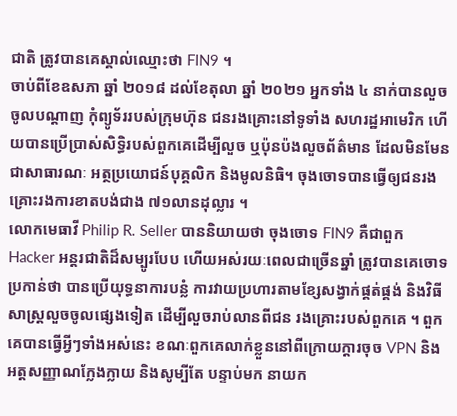ជាតិ ត្រូវបានគេស្គាល់ឈ្មោះថា FIN9 ។
ចាប់ពីខែឧសភា ឆ្នាំ ២០១៨ ដល់ខែតុលា ឆ្នាំ ២០២១ អ្នកទាំង ៤ នាក់បានលួចចូលបណ្តាញ កុំព្យូទ័ររបស់ក្រុមហ៊ុន ជនរងគ្រោះនៅទូទាំង សហរដ្ឋអាមេរិក ហើយបានប្រើប្រាស់សិទ្ធិរបស់ពួកគេដើម្បីលួច ឬប៉ុនប៉ងលួចព័ត៌មាន ដែលមិនមែនជាសាធារណៈ អត្ថប្រយោជន៍បុគ្គលិក និងមូលនិធិ។ ចុងចោទបានធ្វើឲ្យជនរងគ្រោះរងការខាតបង់ជាង ៧១លានដុល្លារ ។
លោកមេធាវី Philip R. Seller បាននិយាយថា ចុងចោទ FIN9 គឺជាពួក Hacker អន្តរជាតិដ៏សម្បូរបែប ហើយអស់រយៈពេលជាច្រើនឆ្នាំ ត្រូវបានគេចោទប្រកាន់ថា បានប្រើយុទ្ធនាការបន្លំ ការវាយប្រហារតាមខ្សែសង្វាក់ផ្គត់ផ្គង់ និងវិធីសាស្ត្រលួចចូលផ្សេងទៀត ដើម្បីលួចរាប់លានពីជន រងគ្រោះរបស់ពួកគេ ។ ពួកគេបានធ្វើអ្វីៗទាំងអស់នេះ ខណៈពួកគេលាក់ខ្លួននៅពីក្រោយក្តារចុច VPN និងអត្តសញ្ញាណក្លែងក្លាយ និងសូម្បីតែ បន្ទាប់មក នាយក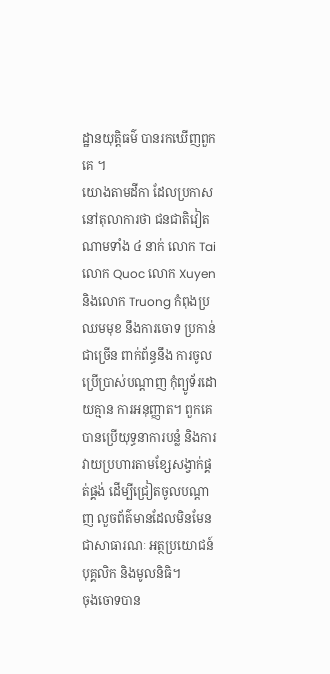ដ្ឋានយុត្តិធម៌ បានរកឃើញពួកគេ ។
យោងតាមដីកា ដែលប្រកាសនៅតុលាការថា ជនជាតិវៀតណាមទាំង ៤ នាក់ លោក Tai លោក Quoc លោក Xuyen និងលោក Truong កំពុងប្រឈមមុខ នឹងការចោទ ប្រកាន់ជាច្រើន ពាក់ព័ន្ធនឹង ការចូលប្រើប្រាស់បណ្តាញ កុំព្យូទ័រដោយគ្មាន ការអនុញ្ញាត។ ពួកគេបានប្រើយុទ្ធនាការបន្លំ និងការវាយប្រហារតាមខ្សែសង្វាក់ផ្គត់ផ្គង់ ដើម្បីជ្រៀតចូលបណ្តាញ លួចព័ត៌មានដែលមិនមែនជាសាធារណៈ អត្ថប្រយោជន៍បុគ្គលិក និងមូលនិធិ។
ចុងចោទបាន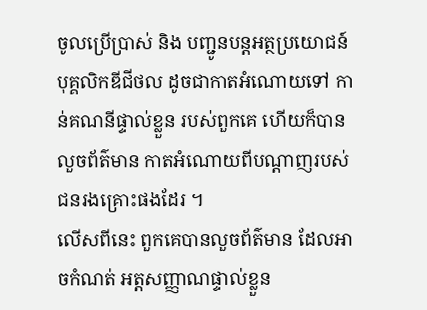ចូលប្រើប្រាស់ និង បញ្ជូនបន្តអត្ថប្រយោជន៍ បុគ្គលិកឌីជីថល ដូចជាកាតអំណោយទៅ កាន់គណនីផ្ទាល់ខ្លួន របស់ពួកគេ ហើយក៏បានលួចព័ត៌មាន កាតអំណោយពីបណ្តាញរបស់ជនរងគ្រោះផងដែរ ។
លើសពីនេះ ពួកគេបានលួចព័ត៌មាន ដែលអាចកំណត់ អត្តសញ្ញាណផ្ទាល់ខ្លួន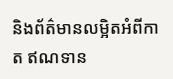និងព័ត៌មានលម្អិតអំពីកាត ឥណទាន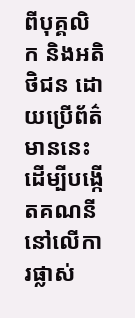ពីបុគ្គលិក និងអតិថិជន ដោយប្រើព័ត៌មាននេះ ដើម្បីបង្កើតគណនីនៅលើការផ្លាស់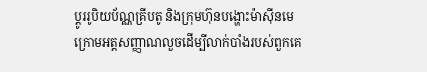ប្តូររូបិយប័ណ្ណគ្រីបតូ និងក្រុមហ៊ុនបង្ហោះម៉ាស៊ីនមេក្រោមអត្តសញ្ញាណលួចដើម្បីលាក់បាំងរបស់ពួកគេ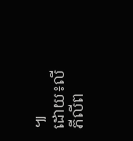៕
ដោយ៖លី ភីលីព